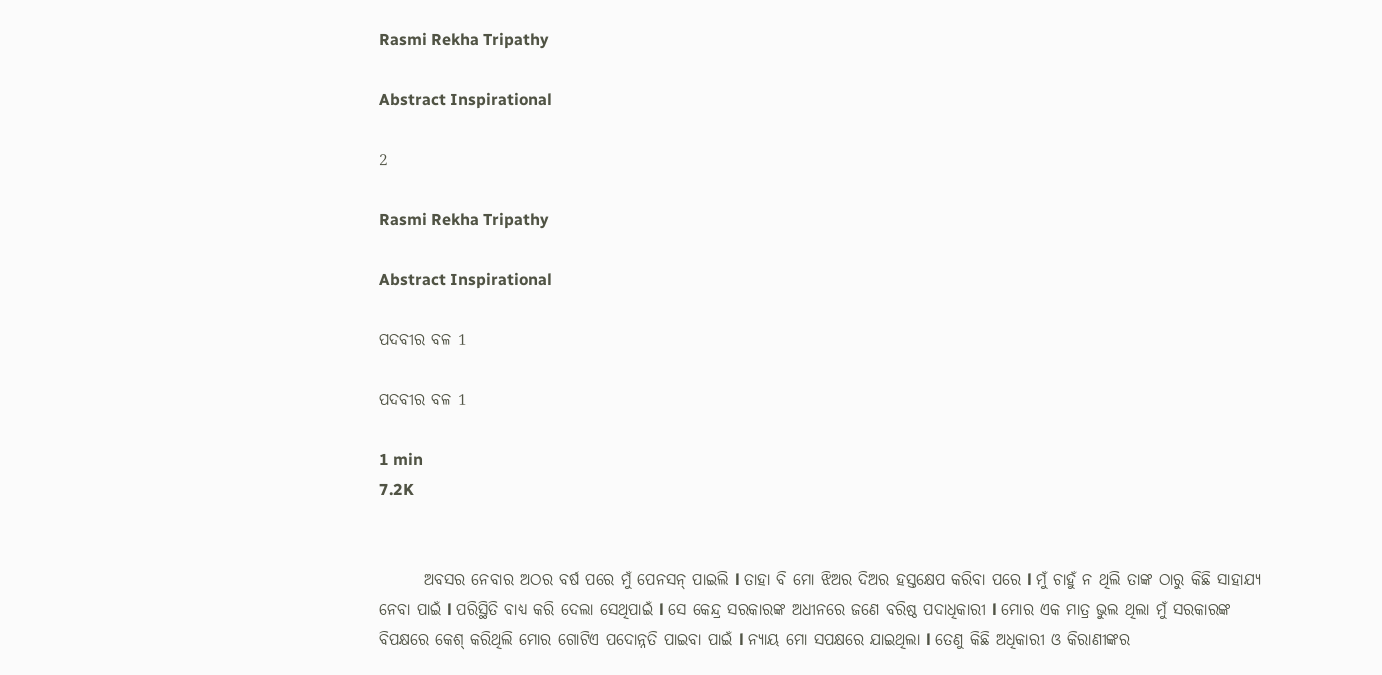Rasmi Rekha Tripathy

Abstract Inspirational

2

Rasmi Rekha Tripathy

Abstract Inspirational

ପଦବୀର ବଳ 1

ପଦବୀର ବଳ 1

1 min
7.2K


       ଅବସର ନେବାର ଅଠର ବର୍ଷ ପରେ ମୁଁ ପେନସନ୍ ପାଇଲି l ତାହା ବି ମୋ ଝିଅର ଦିଅର ହସ୍ତକ୍ଷେପ କରିବା ପରେ l ମୁଁ ଚାହୁଁ ନ ଥିଲି ତାଙ୍କ ଠାରୁ କିଛି ସାହାଯ୍ୟ ନେବା ପାଇଁ l ପରିସ୍ଥିତି ବାଧ୍ୟ କରି ଦେଲା ସେଥିପାଇଁ l ସେ କେନ୍ଦ୍ର ସରକାରଙ୍କ ଅଧୀନରେ ଜଣେ ବରିଷ୍ଠ ପଦାଧିକାରୀ l ମୋର ଏକ ମାତ୍ର ଭୁଲ ଥିଲା ମୁଁ ସରକାରଙ୍କ ବିପକ୍ଷରେ କେଶ୍ କରିଥିଲି ମୋର ଗୋଟିଏ ପଦୋନ୍ନତି ପାଇବା ପାଇଁ l ନ୍ୟାୟ ମୋ ସପକ୍ଷରେ ଯାଇଥିଲା l ତେଣୁ କିଛି ଅଧିକାରୀ ଓ କିରାଣୀଙ୍କର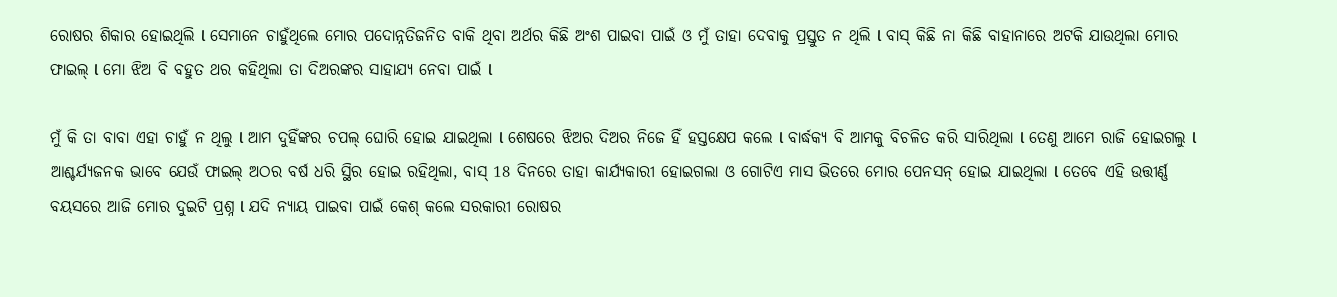ରୋଷର ଶିକାର ହୋଇଥିଲି l ସେମାନେ ଚାହୁଁଥିଲେ ମୋର ପଦୋନ୍ନତିଜନିତ ବାକି ଥିବା ଅର୍ଥର କିଛି ଅଂଶ ପାଇବା ପାଇଁ ଓ ମୁଁ ତାହା ଦେବାକୁ ପ୍ରସ୍ତୁତ ନ ଥିଲି l ବାସ୍ କିଛି ନା କିଛି ବାହାନାରେ ଅଟକି ଯାଉଥିଲା ମୋର ଫାଇଲ୍ l ମୋ ଝିଅ ବି ବହୁତ ଥର କହିଥିଲା ତା ଦିଅରଙ୍କର ସାହାଯ୍ୟ ନେବା ପାଇଁ l

ମୁଁ କି ତା ବାବା ଏହା ଚାହୁଁ ନ ଥିଲୁ l ଆମ ଦୁହିଁଙ୍କର ଚପଲ୍ ଘୋରି ହୋଇ ଯାଇଥିଲା l ଶେଷରେ ଝିଅର ଦିଅର ନିଜେ ହିଁ ହସ୍ତକ୍ଷେପ କଲେ l ବାର୍ଦ୍ଧକ୍ୟ ବି ଆମକୁ ବିଚଳିତ କରି ସାରିଥିଲା l ତେଣୁ ଆମେ ରାଜି ହୋଇଗଲୁ l ଆଶ୍ଚର୍ଯ୍ୟଜନକ ଭାବେ ଯେଉଁ ଫାଇଲ୍ ଅଠର ବର୍ଷ ଧରି ସ୍ଥିର ହୋଇ ରହିଥିଲା, ବାସ୍ 18 ଦିନରେ ତାହା କାର୍ଯ୍ୟକାରୀ ହୋଇଗଲା ଓ ଗୋଟିଏ ମାସ ଭିତରେ ମୋର ପେନସନ୍ ହୋଇ ଯାଇଥିଲା l ତେବେ ଏହି ଉତ୍ତୀର୍ଣ୍ଣ ବୟସରେ ଆଜି ମୋର ଦୁଇଟି ପ୍ରଶ୍ନ l ଯଦି ନ୍ୟାୟ ପାଇବା ପାଇଁ କେଶ୍ କଲେ ସରକାରୀ ରୋଷର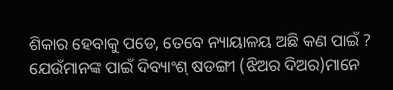ଶିକାର ହେବାକୁ ପଡେ, ତେବେ ନ୍ୟାୟାଳୟ ଅଛି କଣ ପାଇଁ ? ଯେଉଁମାନଙ୍କ ପାଇଁ ଦିବ୍ୟାଂଶ୍ ଷଡଙ୍ଗୀ (ଝିଅର ଦିଅର)ମାନେ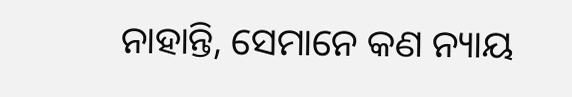ନାହାନ୍ତି, ସେମାନେ କଣ ନ୍ୟାୟ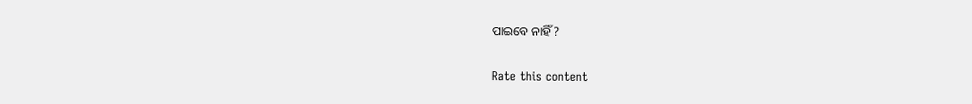ପାଇବେ ନାହିଁ ?


Rate this content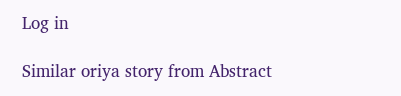Log in

Similar oriya story from Abstract